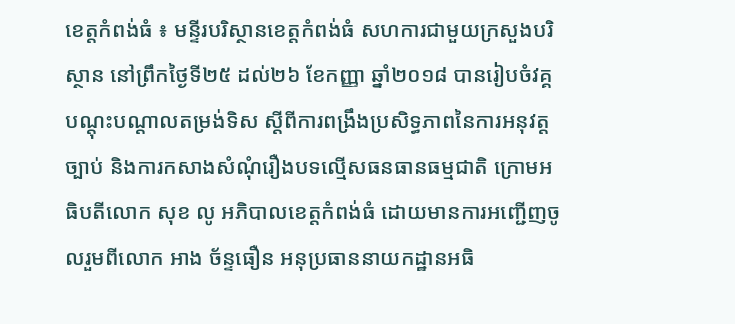ខេត្តកំពង់ធំ ៖ មន្ទីរបរិស្ថានខេត្តកំពង់ធំ សហការជាមួយក្រសួងបរិស្ថាន នៅព្រឹកថ្ងៃទី២៥ ដល់២៦ ខែកញ្ញា ឆ្នាំ២០១៨ បានរៀបចំវគ្គបណ្តុះបណ្តាលតម្រង់ទិស ស្តីពីការពង្រឹងប្រសិទ្ធភាពនៃការអនុវត្តច្បាប់ និងការកសាងសំណុំរឿងបទល្មើសធនធានធម្មជាតិ ក្រោមអធិបតីលោក សុខ លូ អភិបាលខេត្តកំពង់ធំ ដោយមានការអញ្ជើញចូលរួមពីលោក អាង ច័ន្ទធឿន អនុប្រធាននាយកដ្ឋានអធិ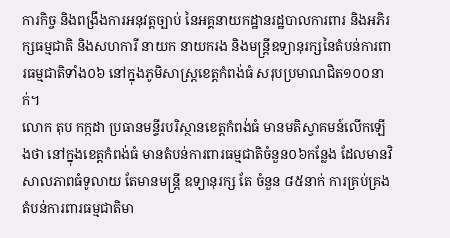ការកិច្ច និងពង្រឹងការអនុវត្តច្បាប់ នៃអគ្គនាយកដ្ឋានរដ្ឋបាលការពារ និងអភិរក្សធម្មជាតិ និងសហការី នាយក នាយករង និងមន្ត្រីឧទ្យានុរក្សនៃតំបន់ការពារធម្មជាតិទាំង០៦ នៅក្នុងភូមិសាស្រ្តខេត្តកំពង់ធំ សរុបប្រមាណជិត១០០នាក់។
លោក តុប កក្កដា ប្រធានមន្ទីរបរិស្ថានខេត្តកំពង់ធំ មានមតិស្វាគមន៍លើកឡើងថា នៅក្នុងខេត្តកំពង់ធំ មានតំបន់ការពារធម្មជាតិចំនួន០៦កន្លែង ដែលមានវិសាលភាពធំទូលាយ តែមានមន្រ្តី ឧទ្យានុរក្ស តែ ចំនួន ៨៥នាក់ ការគ្រប់គ្រងតំបន់ការពារធម្មជាតិមា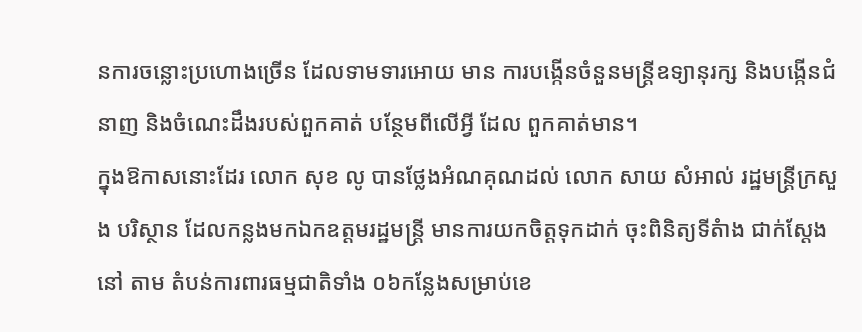នការចន្លោះប្រហោងច្រើន ដែលទាមទារអោយ មាន ការបង្កើនចំនួនមន្រ្តីឧទ្យានុរក្ស និងបង្កើនជំនាញ និងចំណេះដឹងរបស់ពួកគាត់ បន្ថែមពីលើអ្វី ដែល ពួកគាត់មាន។
ក្នុងឱកាសនោះដែរ លោក សុខ លូ បានថ្លែងអំណគុណដល់ លោក សាយ សំអាល់ រដ្ឋមន្ត្រីក្រសួង បរិស្ថាន ដែលកន្លងមកឯកឧត្តមរដ្ឋមន្ត្រី មានការយកចិត្តទុកដាក់ ចុះពិនិត្យទីតំាង ជាក់ស្តែងនៅ តាម តំបន់ការពារធម្មជាតិទាំង ០៦កន្លែងសម្រាប់ខេ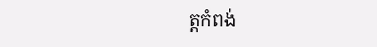ត្តកំពង់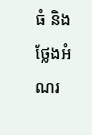ធំ និងថ្លែងអំណរ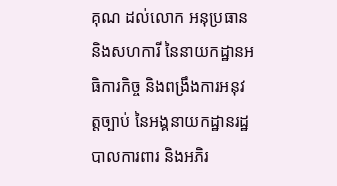គុណ ដល់លោក អនុប្រធាន និងសហការី នៃនាយកដ្ឋានអធិការកិច្ច និងពង្រឹងការអនុវត្តច្បាប់ នៃអង្គនាយកដ្ឋានរដ្ឋបាលការពារ និងអភិរ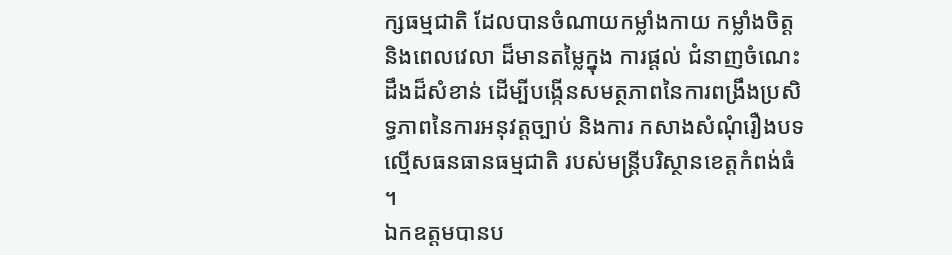ក្សធម្មជាតិ ដែលបានចំណាយកម្លាំងកាយ កម្លាំងចិត្ត និងពេលវេលា ដ៏មានតម្លៃក្នុង ការផ្តល់ ជំនាញចំណេះដឹងដ៏សំខាន់ ដើម្បីបង្កើនសមត្ថភាពនៃការពង្រឹងប្រសិទ្ធភាពនៃការអនុវត្តច្បាប់ និងការ កសាងសំណុំរឿងបទល្មើសធនធានធម្មជាតិ របស់មន្ត្រីបរិស្ថានខេត្តកំពង់ធំ ។
ឯកឧត្តមបានប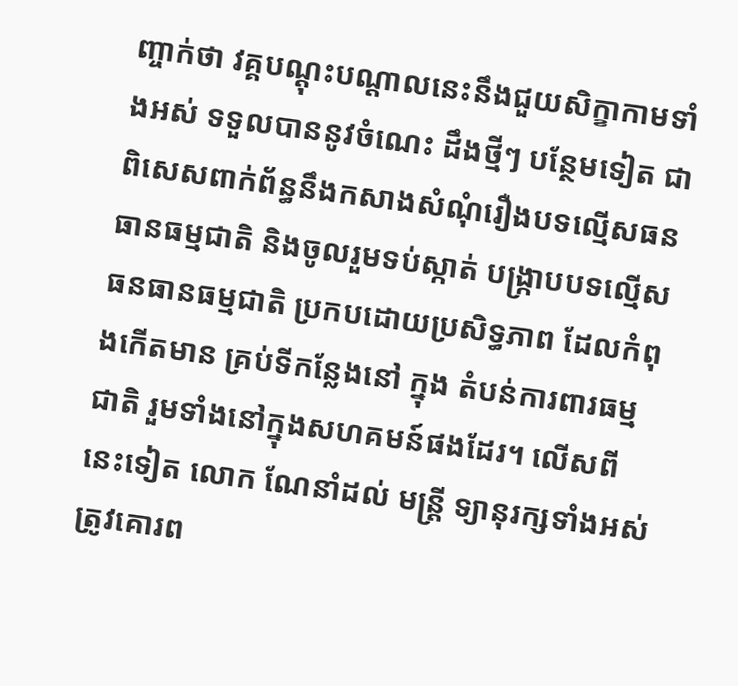ញ្ចាក់ថា វគ្គបណ្តុះបណ្តាលនេះនឹងជួយសិក្ខាកាមទាំងអស់ ទទួលបាននូវចំណេះ ដឹងថ្មីៗ បន្ថែមទៀត ជាពិសេសពាក់ព័ន្ធនឹងកសាងសំណុំរឿងបទល្មើសធនធានធម្មជាតិ និងចូលរួមទប់ស្កាត់ បង្រ្កាបបទល្មើសធនធានធម្មជាតិ ប្រកបដោយប្រសិទ្ធភាព ដែលកំពុងកើតមាន គ្រប់ទីកន្លែងនៅ ក្នុង តំបន់ការពារធម្មជាតិ រួមទាំងនៅក្នុងសហគមន៍ផងដែរ។ លើសពីនេះទៀត លោក ណែនាំដល់ មន្រ្តី ទ្យានុរក្សទាំងអស់ ត្រូវគោរព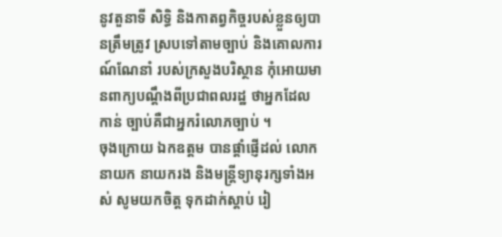នូវតួនាទី សិទ្ធិ និងកាតព្វកិច្ចរបស់ខ្លួនឲ្យបានត្រឹមត្រូវ ស្របទៅតាមច្បាប់ និងគោលការណ៍ណែនាំ របស់ក្រសួងបរិស្ថាន កុំអោយមានពាក្យបណ្តឹងពីប្រជាពលរដ្ឋ ថាអ្នកដែល កាន់ ច្បាប់គឺជាអ្នករំលោភច្បាប់ ។
ចុងក្រោយ ឯកឧត្តម បានផ្តាំផ្ញើដល់ លោកនាយក នាយករង និងមន្ត្រីទ្យានុរក្សទាំងអស់ សូមយកចិត្ត ទុកដាក់ស្តាប់ រៀ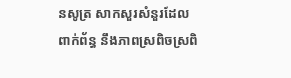នសូត្រ សាកសួរសំនួរដែលពាក់ព័ន្ធ នឹងភាពស្រពិចស្រពិ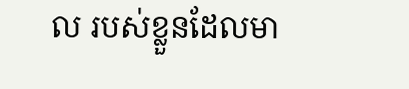ល របស់ខ្លួនដែលមា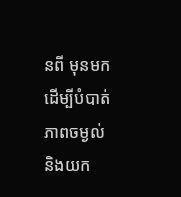នពី មុនមក ដើម្បីបំបាត់ភាពចម្ងល់ និងយក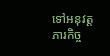ទៅអនុវត្តភារកិច្ច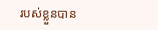របស់ខ្លួនបាន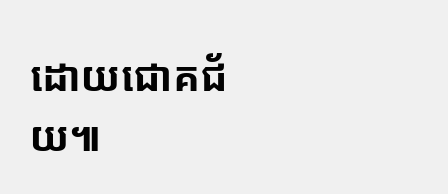ដោយជោគជ័យ៕